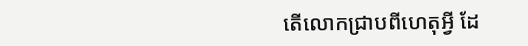តើលោកជ្រាបពីហេតុអ្វី ដែ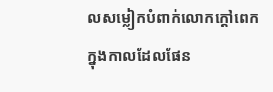លសម្លៀកបំពាក់លោកក្តៅពេក ក្នុងកាលដែលផែន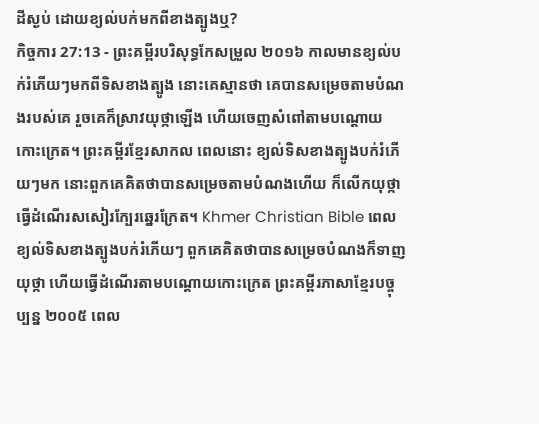ដីស្ងប់ ដោយខ្យល់បក់មកពីខាងត្បូងឬ?
កិច្ចការ 27:13 - ព្រះគម្ពីរបរិសុទ្ធកែសម្រួល ២០១៦ កាលមានខ្យល់បក់រំភើយៗមកពីទិសខាងត្បូង នោះគេស្មានថា គេបានសម្រេចតាមបំណងរបស់គេ រួចគេក៏ស្រាវយុថ្កាឡើង ហើយចេញសំពៅតាមបណ្ដោយកោះក្រេត។ ព្រះគម្ពីរខ្មែរសាកល ពេលនោះ ខ្យល់ទិសខាងត្បូងបក់រំភើយៗមក នោះពួកគេគិតថាបានសម្រេចតាមបំណងហើយ ក៏លើកយុថ្កា ធ្វើដំណើរសសៀរក្បែរឆ្នេរក្រែត។ Khmer Christian Bible ពេលខ្យល់ទិសខាងត្បូងបក់រំភើយៗ ពួកគេគិតថាបានសម្រេចបំណងក៏ទាញយុថ្កា ហើយធ្វើដំណើរតាមបណ្ដោយកោះក្រេត ព្រះគម្ពីរភាសាខ្មែរបច្ចុប្បន្ន ២០០៥ ពេល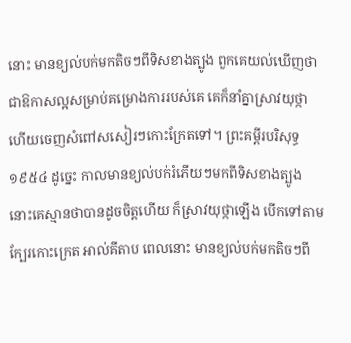នោះ មានខ្យល់បក់មកតិចៗពីទិសខាងត្បូង ពួកគេយល់ឃើញថា ជាឱកាសល្អសម្រាប់គម្រោងការរបស់គេ គេក៏នាំគ្នាស្រាវយុថ្កា ហើយចេញសំពៅសសៀរៗកោះក្រែតទៅ។ ព្រះគម្ពីរបរិសុទ្ធ ១៩៥៤ ដូច្នេះ កាលមានខ្យល់បក់រំភើយៗមកពីទិសខាងត្បូង នោះគេស្មានថាបានដូចចិត្តហើយ ក៏ស្រាវយុថ្កាឡើង បើកទៅតាមក្បែរកោះក្រេត អាល់គីតាប ពេលនោះ មានខ្យល់បក់មកតិចៗពី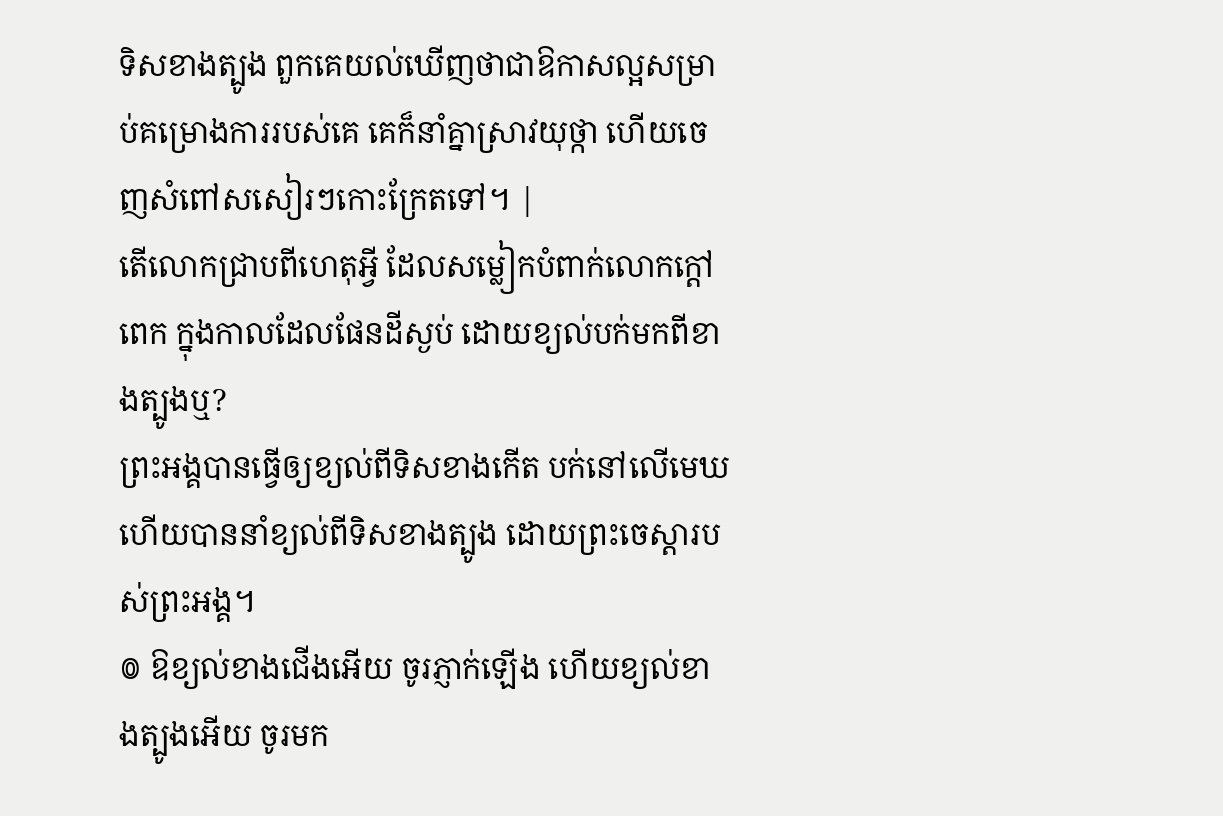ទិសខាងត្បូង ពួកគេយល់ឃើញថាជាឱកាសល្អសម្រាប់គម្រោងការរបស់គេ គេក៏នាំគ្នាស្រាវយុថ្កា ហើយចេញសំពៅសសៀរៗកោះក្រែតទៅ។ |
តើលោកជ្រាបពីហេតុអ្វី ដែលសម្លៀកបំពាក់លោកក្តៅពេក ក្នុងកាលដែលផែនដីស្ងប់ ដោយខ្យល់បក់មកពីខាងត្បូងឬ?
ព្រះអង្គបានធ្វើឲ្យខ្យល់ពីទិសខាងកើត បក់នៅលើមេឃ ហើយបាននាំខ្យល់ពីទិសខាងត្បូង ដោយព្រះចេស្តារបស់ព្រះអង្គ។
៙ ឱខ្យល់ខាងជើងអើយ ចូរភ្ញាក់ឡើង ហើយខ្យល់ខាងត្បូងអើយ ចូរមក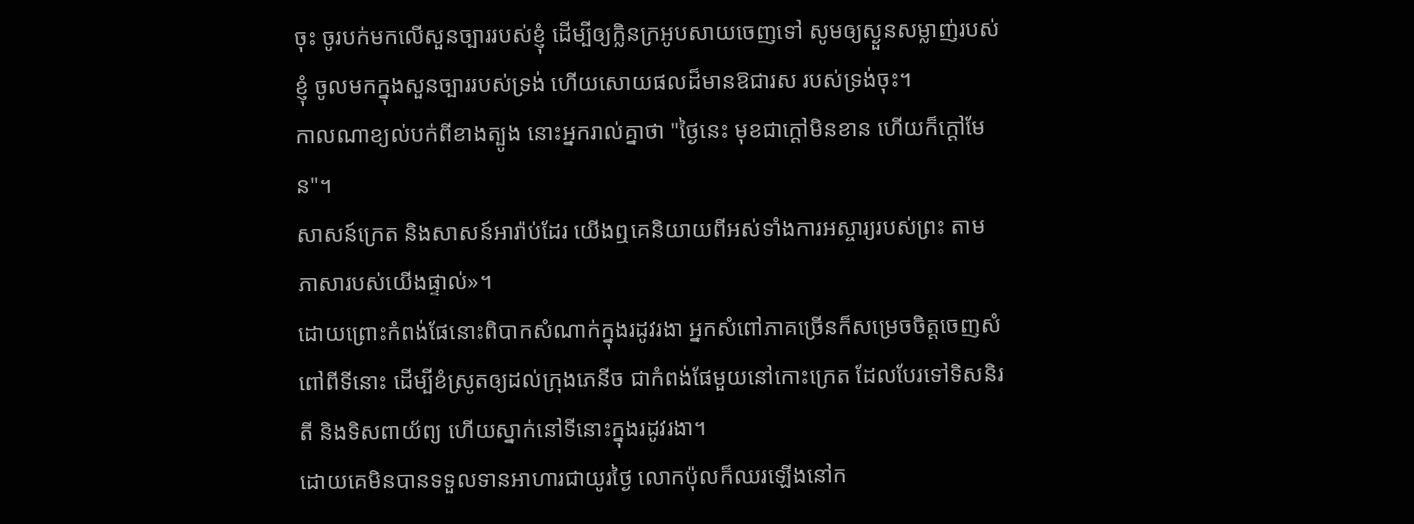ចុះ ចូរបក់មកលើសួនច្បាររបស់ខ្ញុំ ដើម្បីឲ្យក្លិនក្រអូបសាយចេញទៅ សូមឲ្យស្ងួនសម្លាញ់របស់ខ្ញុំ ចូលមកក្នុងសួនច្បាររបស់ទ្រង់ ហើយសោយផលដ៏មានឱជារស របស់ទ្រង់ចុះ។
កាលណាខ្យល់បក់ពីខាងត្បូង នោះអ្នករាល់គ្នាថា "ថ្ងៃនេះ មុខជាក្តៅមិនខាន ហើយក៏ក្ដៅមែន"។
សាសន៍ក្រេត និងសាសន៍អារ៉ាប់ដែរ យើងឮគេនិយាយពីអស់ទាំងការអស្ចារ្យរបស់ព្រះ តាមភាសារបស់យើងផ្ទាល់»។
ដោយព្រោះកំពង់ផែនោះពិបាកសំណាក់ក្នុងរដូវរងា អ្នកសំពៅភាគច្រើនក៏សម្រេចចិត្តចេញសំពៅពីទីនោះ ដើម្បីខំស្រូតឲ្យដល់ក្រុងភេនីច ជាកំពង់ផែមួយនៅកោះក្រេត ដែលបែរទៅទិសនិរតី និងទិសពាយ័ព្យ ហើយស្នាក់នៅទីនោះក្នុងរដូវរងា។
ដោយគេមិនបានទទួលទានអាហារជាយូរថ្ងៃ លោកប៉ុលក៏ឈរឡើងនៅក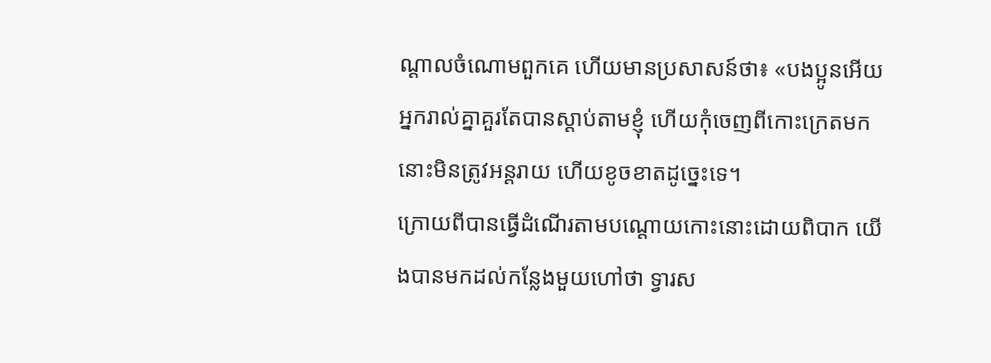ណ្តាលចំណោមពួកគេ ហើយមានប្រសាសន៍ថា៖ «បងប្អូនអើយ អ្នករាល់គ្នាគួរតែបានស្តាប់តាមខ្ញុំ ហើយកុំចេញពីកោះក្រេតមក នោះមិនត្រូវអន្តរាយ ហើយខូចខាតដូច្នេះទេ។
ក្រោយពីបានធ្វើដំណើរតាមបណ្ដោយកោះនោះដោយពិបាក យើងបានមកដល់កន្លែងមួយហៅថា ទ្វារស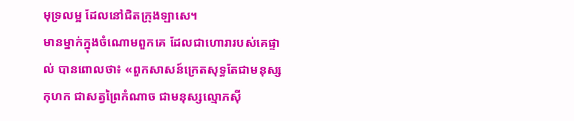មុទ្រលម្អ ដែលនៅជិតក្រុងឡាសេ។
មានម្នាក់ក្នុងចំណោមពួកគេ ដែលជាហោរារបស់គេផ្ទាល់ បានពោលថា៖ «ពួកសាសន៍ក្រេតសុទ្ធតែជាមនុស្សកុហក ជាសត្វព្រៃកំណាច ជាមនុស្សល្មោភស៊ី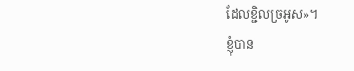ដែលខ្ជិលច្រអូស»។
ខ្ញុំបាន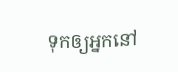ទុកឲ្យអ្នកនៅ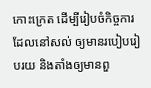កោះក្រេត ដើម្បីរៀបចំកិច្ចការដែលនៅសល់ ឲ្យមានរបៀបរៀបរយ និងតាំងឲ្យមានពួ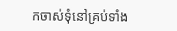កចាស់ទុំនៅគ្រប់ទាំង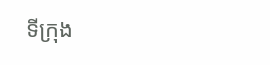ទីក្រុង